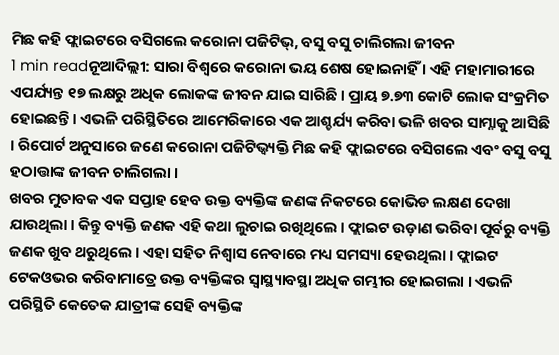ମିଛ କହି ଫ୍ଲାଇଟରେ ବସିଗଲେ କରୋନା ପଜିଟିଭ୍, ବସୁ ବସୁ ଚାଲିଗଲା ଜୀବନ
1 min readନୂଆଦିଲ୍ଲୀ: ସାରା ବିଶ୍ୱରେ କରୋନା ଭୟ ଶେଷ ହୋଇନାହିଁ । ଏହି ମହାମାରୀରେ ଏପର୍ଯ୍ୟନ୍ତ ୧୭ ଲକ୍ଷରୁ ଅଧିକ ଲୋକଙ୍କ ଜୀବନ ଯାଇ ସାରିଛି । ପ୍ରାୟ ୭.୭୩ କୋଟି ଲୋକ ସଂକ୍ରମିତ ହୋଇଛନ୍ତି । ଏଭଳି ପରିସ୍ଥିତିରେ ଆମେରିକାରେ ଏକ ଆଶ୍ଚର୍ଯ୍ୟ କରିବା ଭଳି ଖବର ସାମ୍ନାକୁ ଆସିଛି । ରିପୋର୍ଟ ଅନୁସାରେ ଜଣେ କରୋନା ପଜିଟିଭ୍ବ୍ୟକ୍ତି ମିଛ କହି ଫ୍ଲାଇଟରେ ବସିଗଲେ ଏବଂ ବସୁ ବସୁ ହଠାତ୍ତାଙ୍କ ଜୀବନ ଚାଲିଗଲା ।
ଖବର ମୁତାବକ ଏକ ସପ୍ତାହ ହେବ ଉକ୍ତ ବ୍ୟକ୍ତିଙ୍କ ଜଣଙ୍କ ନିକଟରେ କୋଭିଡ ଲକ୍ଷଣ ଦେଖା ଯାଉଥିଲା । କିନ୍ତୁ ବ୍ୟକ୍ତି ଜଣକ ଏହି କଥା ଲୁଚାଇ ରଖିଥିଲେ । ଫ୍ଲାଇଟ ଉଡ଼ାଣ ଭରିବା ପୂର୍ବରୁ ବ୍ୟକ୍ତି ଜଣକ ଖୁବ ଥରୁଥିଲେ । ଏହା ସହିତ ନିଶ୍ୱାସ ନେବାରେ ମଧ୍ୟ ସମସ୍ୟା ହେଉଥିଲା । ଫ୍ଲାଇଟ ଟେକଓଭର କରିବାମାତ୍ରେ ଉକ୍ତ ବ୍ୟକ୍ତିଙ୍କର ସ୍ୱାସ୍ଥ୍ୟାବସ୍ଥା ଅଧିକ ଗମ୍ଭୀର ହୋଇଗଲା । ଏଭଳି ପରିସ୍ଥିତି କେତେକ ଯାତ୍ରୀଙ୍କ ସେହି ବ୍ୟକ୍ତିଙ୍କ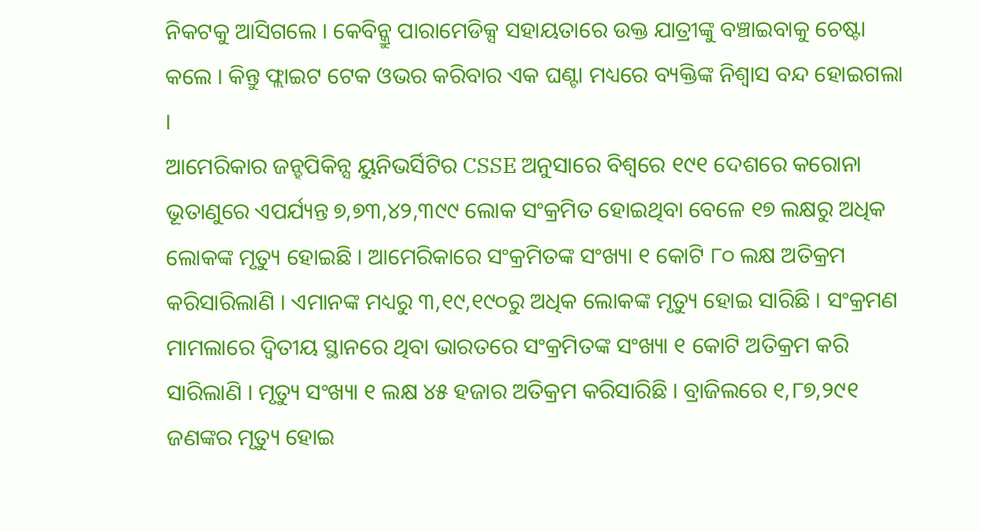ନିକଟକୁ ଆସିଗଲେ । କେବିନ୍କ୍ରୁ ପାରାମେଡିକ୍ସ ସହାୟତାରେ ଉକ୍ତ ଯାତ୍ରୀଙ୍କୁ ବଞ୍ଚାଇବାକୁ ଚେଷ୍ଟା କଲେ । କିନ୍ତୁ ଫ୍ଲାଇଟ ଟେକ ଓଭର କରିବାର ଏକ ଘଣ୍ଟା ମଧ୍ୟରେ ବ୍ୟକ୍ତିଙ୍କ ନିଶ୍ୱାସ ବନ୍ଦ ହୋଇଗଲା ।
ଆମେରିକାର ଜନ୍ହପିକିନ୍ସ ୟୁନିଭର୍ସିଟିର CSSE ଅନୁସାରେ ବିଶ୍ୱରେ ୧୯୧ ଦେଶରେ କରୋନା ଭୂତାଣୁରେ ଏପର୍ଯ୍ୟନ୍ତ ୭,୭୩,୪୨,୩୯୯ ଲୋକ ସଂକ୍ରମିତ ହୋଇଥିବା ବେଳେ ୧୭ ଲକ୍ଷରୁ ଅଧିକ ଲୋକଙ୍କ ମୃତ୍ୟୁ ହୋଇଛି । ଆମେରିକାରେ ସଂକ୍ରମିତଙ୍କ ସଂଖ୍ୟା ୧ କୋଟି ୮୦ ଲକ୍ଷ ଅତିକ୍ରମ କରିସାରିଲାଣି । ଏମାନଙ୍କ ମଧ୍ୟରୁ ୩,୧୯,୧୯୦ରୁ ଅଧିକ ଲୋକଙ୍କ ମୃତ୍ୟୁ ହୋଇ ସାରିଛି । ସଂକ୍ରମଣ ମାମଲାରେ ଦ୍ୱିତୀୟ ସ୍ଥାନରେ ଥିବା ଭାରତରେ ସଂକ୍ରମିତଙ୍କ ସଂଖ୍ୟା ୧ କୋଟି ଅତିକ୍ରମ କରି ସାରିଲାଣି । ମୃତ୍ୟୁ ସଂଖ୍ୟା ୧ ଲକ୍ଷ ୪୫ ହଜାର ଅତିକ୍ରମ କରିସାରିଛି । ବ୍ରାଜିଲରେ ୧,୮୭,୨୯୧ ଜଣଙ୍କର ମୃତ୍ୟୁ ହୋଇ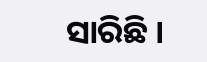ସାରିଛି ।